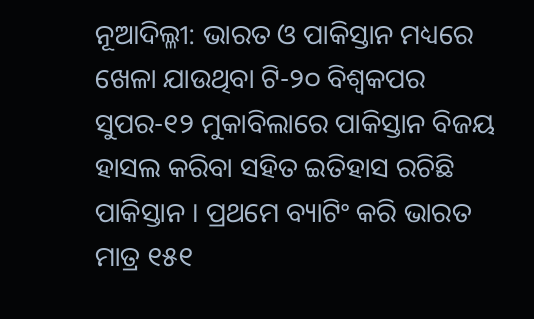ନୂଆଦିଲ୍ଳୀ: ଭାରତ ଓ ପାକିସ୍ତାନ ମଧ୍ୟରେ ଖେଳା ଯାଉଥିବା ଟି-୨୦ ବିଶ୍ୱକପର ସୁପର-୧୨ ମୁକାବିଲାରେ ପାକିସ୍ତାନ ବିଜୟ ହାସଲ କରିବା ସହିତ ଇତିହାସ ରଚିଛି ପାକିସ୍ତାନ । ପ୍ରଥମେ ବ୍ୟାଟିଂ କରି ଭାରତ ମାତ୍ର ୧୫୧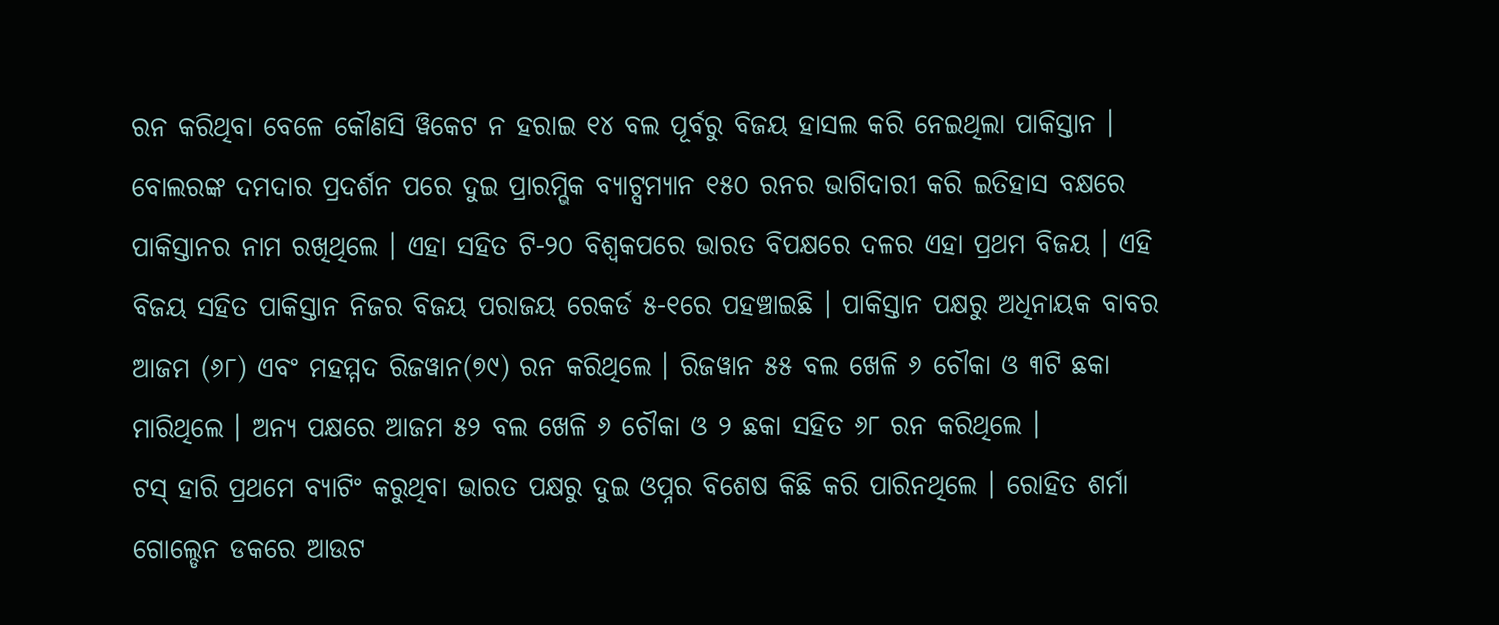ରନ କରିଥିବା ବେଳେ କୌଣସି ୱିକେଟ ନ ହରାଇ ୧୪ ବଲ ପୂର୍ବରୁ ବିଜୟ ହାସଲ କରି ନେଇଥିଲା ପାକିସ୍ତାନ । ବୋଲରଙ୍କ ଦମଦାର ପ୍ରଦର୍ଶନ ପରେ ଦୁଇ ପ୍ରାରମ୍ଭିକ ବ୍ୟାଟ୍ସମ୍ୟାନ ୧୫୦ ରନର ଭାଗିଦାରୀ କରି ଇତିହାସ ବକ୍ଷରେ ପାକିସ୍ତାନର ନାମ ରଖିଥିଲେ । ଏହା ସହିତ ଟି-୨୦ ବିଶ୍ୱକପରେ ଭାରତ ବିପକ୍ଷରେ ଦଳର ଏହା ପ୍ରଥମ ବିଜୟ । ଏହି ବିଜୟ ସହିତ ପାକିସ୍ତାନ ନିଜର ବିଜୟ ପରାଜୟ ରେକର୍ଡ ୫-୧ରେ ପହଞ୍ଚାଇଛି । ପାକିସ୍ତାନ ପକ୍ଷରୁ ଅଧିନାୟକ ବାବର ଆଜମ (୬୮) ଏବଂ ମହମ୍ମଦ ରିଜୱାନ(୭୯) ରନ କରିଥିଲେ । ରିଜୱାନ ୫୫ ବଲ ଖେଳି ୬ ଚୌକା ଓ ୩ଟି ଛକା ମାରିଥିଲେ । ଅନ୍ୟ ପକ୍ଷରେ ଆଜମ ୫୨ ବଲ ଖେଳି ୬ ଚୌକା ଓ ୨ ଛକା ସହିତ ୬୮ ରନ କରିଥିଲେ ।
ଟସ୍ ହାରି ପ୍ରଥମେ ବ୍ୟାଟିଂ କରୁଥିବା ଭାରତ ପକ୍ଷରୁ ଦୁଇ ଓପ୍ନର ବିଶେଷ କିଛି କରି ପାରିନଥିଲେ । ରୋହିତ ଶର୍ମା ଗୋଲ୍ଡେନ ଡକରେ ଆଉଟ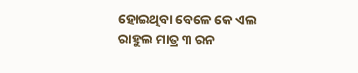ହୋଇଥିବା ବେଳେ କେ ଏଲ ରାହୁଲ ମାତ୍ର ୩ ରନ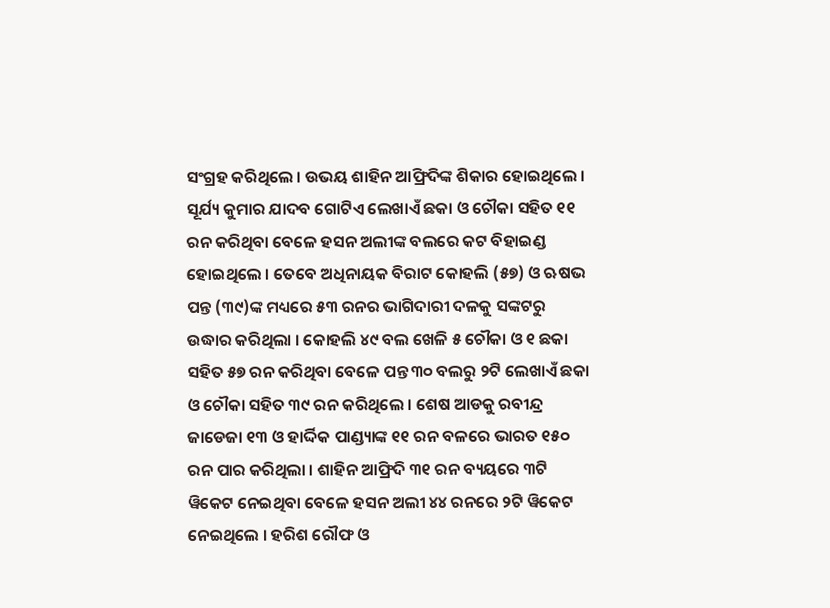ସଂଗ୍ରହ କରିଥିଲେ । ଉଭୟ ଶାହିନ ଆଫ୍ରିଦିଙ୍କ ଶିକାର ହୋଇଥିଲେ । ସୂର୍ଯ୍ୟ କୁମାର ଯାଦବ ଗୋଟିଏ ଲେଖାଏଁ ଛକା ଓ ଚୌକା ସହିତ ୧୧ ରନ କରିଥିବା ବେଳେ ହସନ ଅଲୀଙ୍କ ବଲରେ କଟ ବିହାଇଣ୍ଡ ହୋଇଥିଲେ । ତେବେ ଅଧିନାୟକ ବିରାଟ କୋହଲି (୫୭) ଓ ଋଷଭ ପନ୍ତ (୩୯)ଙ୍କ ମଧ୍ୟରେ ୫୩ ରନର ଭାଗିଦାରୀ ଦଳକୁ ସଙ୍କଟରୁ ଉଦ୍ଧାର କରିଥିଲା । କୋହଲି ୪୯ ବଲ ଖେଳି ୫ ଚୌକା ଓ ୧ ଛକା ସହିତ ୫୭ ରନ କରିଥିବା ବେଳେ ପନ୍ତ ୩୦ ବଲରୁ ୨ଟି ଲେଖାଏଁ ଛକା ଓ ଚୌକା ସହିତ ୩୯ ରନ କରିଥିଲେ । ଶେଷ ଆଡକୁ ରବୀନ୍ଦ୍ର ଜାଡେଜା ୧୩ ଓ ହାର୍ଦ୍ଦିକ ପାଣ୍ଡ୍ୟାଙ୍କ ୧୧ ରନ ବଳରେ ଭାରତ ୧୫୦ ରନ ପାର କରିଥିଲା । ଶାହିନ ଆଫ୍ରିଦି ୩୧ ରନ ବ୍ୟୟରେ ୩ଟି ୱିକେଟ ନେଇଥିବା ବେଳେ ହସନ ଅଲୀ ୪୪ ରନରେ ୨ଟି ୱିକେଟ ନେଇଥିଲେ । ହରିଶ ରୌଫ ଓ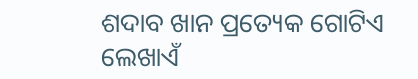ଶଦାବ ଖାନ ପ୍ରତ୍ୟେକ ଗୋଟିଏ ଲେଖାଏଁ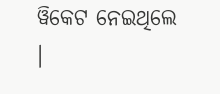ୱିକେଟ ନେଇଥିଲେ ।